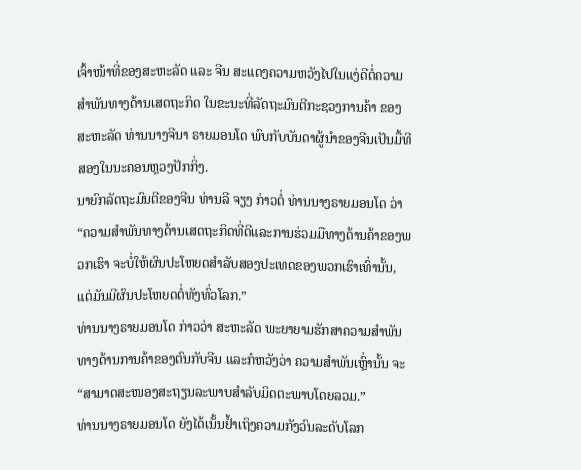ເຈົ້າໜ້າທີ່ຂອງສະຫະລັດ ແລະ ຈີນ ສະແດງຄວາມຫວັງໄປໃນແງ່ດີຕໍ່ຄວາມສໍາພັນທາງດ້ານເສດຖະກິດ ໃນຂະນະທີ່ລັດຖະມົນຕີກະຊວງການຄ້າ ຂອງສະຫະລັດ ທ່ານນາງຈີນາ ຣາຍມອນໂດ ພົບກັບບັນດາຜູ້ນໍາຂອງຈີນເປັນມື້ທີສອງໃນນະຄອນຫຼວງປັກກິ່ງ.
ນາຍົກລັດຖະມົນຕີຂອງຈີນ ທ່ານລີ ຈຽງ ກ່າວຕໍ່ ທ່ານນາງຣາຍມອນໂດ ວ່າ “ຄວາມສໍາພັນທາງດ້ານເສດຖະກິດທີ່ດີແລະການຮ່ວມມືທາງດ້ານຄ້າຂອງພວກເຮົາ ຈະບໍ່ໃຫ້ຜົນປະໂຫຍດສໍາລັບສອງປະເທດຂອງພວກເຮົາເທົ່ານັ້ນ, ແຕ່ມັນມີຜົນປະໂຫຍດຕໍ່ທັງທົ່ວໂລກ.”
ທ່ານນາງຣາຍມອນໂດ ກ່າວວ່າ ສະຫະລັດ ພະຍາຍາມຮັກສາຄວາມສໍາພັນທາງດ້ານການຄ້າຂອງຕົນກັບຈີນ ແລະກໍຫວັງວ່າ ຄວາມສໍາພັນເຫຼົ່ານັ້ນ ຈະ “ສາມາດສະໜອງສະຖຽນລະພາບສໍາລັບມິດຕະພາບໂດຍລວມ.”
ທ່ານນາງຣາຍມອນໂດ ຍັງໄດ້ເນັ້ນຢໍ້າເຖິງຄວາມກັງວົນລະດັບໂລກ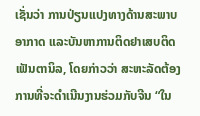ເຊັ່ນວ່າ ການປ່ຽນແປງທາງດ້ານສະພາບອາກາດ ແລະບັນຫາການຕິດຢາເສບຕິດເຟັນຕານິລ, ໂດຍກ່າວວ່າ ສະຫະລັດຕ້ອງການທີ່ຈະດໍາເນີນງານຮ່ວມກັບຈີນ “ໃນ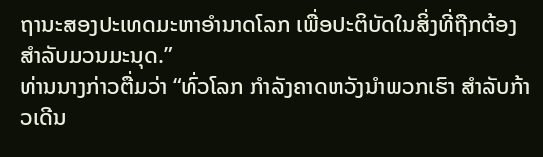ຖານະສອງປະເທດມະຫາອໍານາດໂລກ ເພື່ອປະຕິບັດໃນສິ່ງທີ່ຖືກຕ້ອງສໍາລັບມວນມະນຸດ.”
ທ່ານນາງກ່າວຕື່ມວ່າ “ທົ່ວໂລກ ກໍາລັງຄາດຫວັງນໍາພວກເຮົາ ສໍາລັບກ້າວເດີນ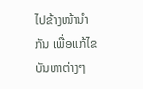ໄປຂ້າງໜ້ານໍາກັນ ເພື່ອແກ້ໄຂບັນຫາຕ່າງໆ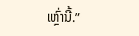ເຫຼົ່ານີ້.”